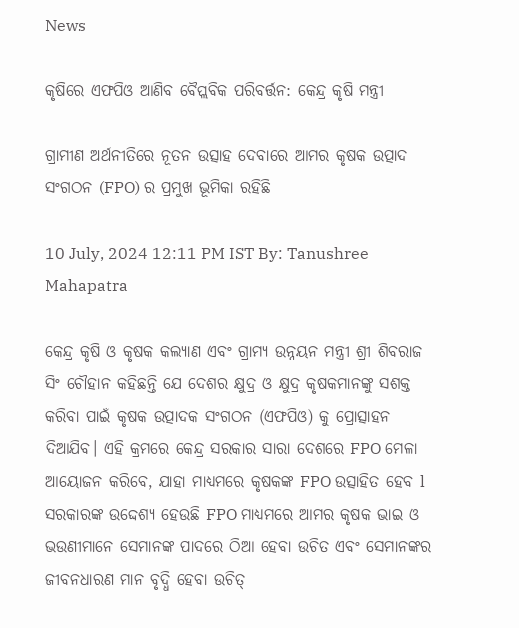News

କୃଷିରେ ଏଫପିଓ ଆଣିବ ବୈପ୍ଲବିକ ପରିବର୍ତ୍ତନ: କେନ୍ଦ୍ର କୃଷି ମନ୍ତ୍ରୀ

ଗ୍ରାମୀଣ ଅର୍ଥନୀତିରେ ନୂତନ ଉତ୍ସାହ ଦେବାରେ ଆମର କୃଷକ ଉତ୍ପାଦ ସଂଗଠନ (FPO) ର ପ୍ରମୁଖ ଭୂମିକା ରହିଛି

10 July, 2024 12:11 PM IST By: Tanushree Mahapatra

କେନ୍ଦ୍ର କୃଷି ଓ କୃଷକ କଲ୍ୟାଣ ଏବଂ ଗ୍ରାମ୍ୟ ଉନ୍ନୟନ ମନ୍ତ୍ରୀ ଶ୍ରୀ ଶିବରାଜ ସିଂ ଚୌହାନ କହିଛନ୍ତି ଯେ ଦେଶର କ୍ଷୁଦ୍ର ଓ କ୍ଷୁଦ୍ର କୃଷକମାନଙ୍କୁ ସଶକ୍ତ କରିବା ପାଇଁ କୃଷକ ଉତ୍ପାଦକ ସଂଗଠନ (ଏଫପିଓ) କୁ ପ୍ରୋତ୍ସାହନ ଦିଆଯିବ। ଏହି କ୍ରମରେ କେନ୍ଦ୍ର ସରକାର ସାରା ଦେଶରେ FPO ମେଳା ଆୟୋଜନ କରିବେ, ଯାହା ମାଧ୍ୟମରେ କୃଷକଙ୍କ FPO ଉତ୍ସାହିତ ହେବ l ସରକାରଙ୍କ ଉଦ୍ଦେଶ୍ୟ ହେଉଛି FPO ମାଧ୍ୟମରେ ଆମର କୃଷକ ଭାଇ ଓ ଭଉଣୀମାନେ ସେମାନଙ୍କ ପାଦରେ ଠିଆ ହେବା ଉଚିତ ଏବଂ ସେମାନଙ୍କର ଜୀବନଧାରଣ ମାନ ବୃଦ୍ଧି ହେବା ଉଚିତ୍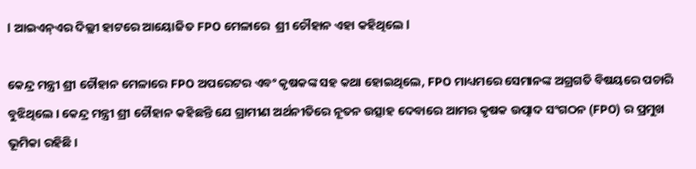l ଆଇଏନ୍ଏର ଦିଲ୍ଲୀ ହାଟରେ ଆୟୋଜିତ FPO ମେଳାରେ  ଶ୍ରୀ ଚୌହାନ ଏହା କହିଥିଲେ l

କେନ୍ଦ୍ର ମନ୍ତ୍ରୀ ଶ୍ରୀ ଚୌହାନ ମେଳାରେ FPO ଅପରେଟର ଏବଂ କୃଷକଙ୍କ ସହ କଥା ହୋଇଥିଲେ, FPO ମାଧ୍ୟମରେ ସେମାନଙ୍କ ଅଗ୍ରଗତି ବିଷୟରେ ପଚାରି ବୁଝିଥିଲେ । କେନ୍ଦ୍ର ମନ୍ତ୍ରୀ ଶ୍ରୀ ଚୌହାନ କହିଛନ୍ତି ଯେ ଗ୍ରାମୀଣ ଅର୍ଥନୀତିରେ ନୂତନ ଉତ୍ସାହ ଦେବାରେ ଆମର କୃଷକ ଉତ୍ପାଦ ସଂଗଠନ (FPO) ର ପ୍ରମୁଖ ଭୂମିକା ରହିଛି ।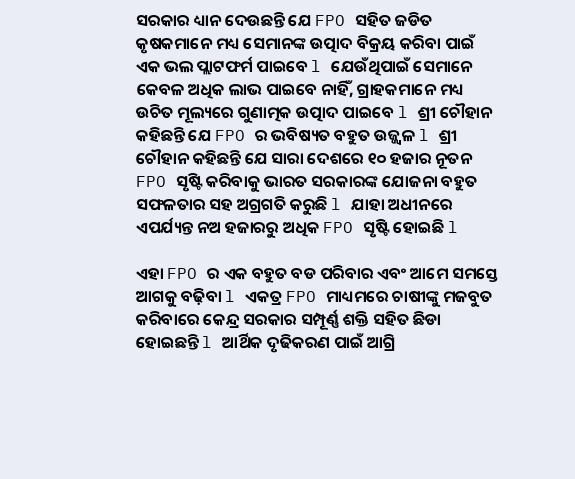ସରକାର ଧ୍ୟାନ ଦେଉଛନ୍ତି ଯେ FPO ସହିତ ଜଡିତ କୃଷକମାନେ ମଧ୍ୟ ସେମାନଙ୍କ ଉତ୍ପାଦ ବିକ୍ରୟ କରିବା ପାଇଁ ଏକ ଭଲ ପ୍ଲାଟଫର୍ମ ପାଇବେ l ଯେଉଁଥିପାଇଁ ସେମାନେ କେବଳ ଅଧିକ ଲାଭ ପାଇବେ ନାହିଁ, ଗ୍ରାହକମାନେ ମଧ୍ୟ ଉଚିତ ମୂଲ୍ୟରେ ଗୁଣାତ୍ମକ ଉତ୍ପାଦ ପାଇବେ l ଶ୍ରୀ ଚୌହାନ କହିଛନ୍ତି ଯେ FPO ର ଭବିଷ୍ୟତ ବହୁତ ଉଜ୍ଜ୍ୱଳ l ଶ୍ରୀ ଚୌହାନ କହିଛନ୍ତି ଯେ ସାରା ଦେଶରେ ୧୦ ହଜାର ନୂତନ FPO ସୃଷ୍ଟି କରିବାକୁ ଭାରତ ସରକାରଙ୍କ ଯୋଜନା ବହୁତ ସଫଳତାର ସହ ଅଗ୍ରଗତି କରୁଛି l ଯାହା ଅଧୀନରେ ଏପର୍ଯ୍ୟନ୍ତ ନଅ ହଜାରରୁ ଅଧିକ FPO ସୃଷ୍ଟି ହୋଇଛି l

ଏହା FPO ର ଏକ ବହୁତ ବଡ ପରିବାର ଏବଂ ଆମେ ସମସ୍ତେ ଆଗକୁ ବଢ଼ିବା l ଏକତ୍ର FPO ମାଧ୍ୟମରେ ଚାଷୀଙ୍କୁ ମଜବୁତ କରିବାରେ କେନ୍ଦ୍ର ସରକାର ସମ୍ପୂର୍ଣ୍ଣ ଶକ୍ତି ସହିତ ଛିଡା ହୋଇଛନ୍ତି l ଆର୍ଥିକ ଦୃଢିକରଣ ପାଇଁ ଆଗ୍ରି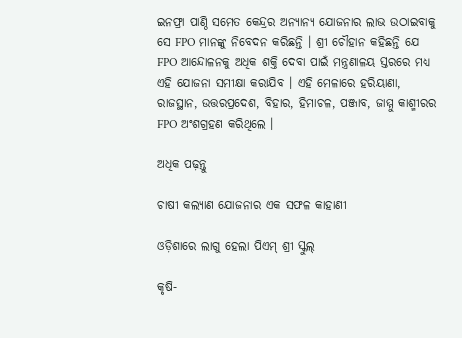ଇନଫ୍ରା ପାଣ୍ଠି ସମେତ କେନ୍ଦ୍ରର ଅନ୍ୟାନ୍ୟ ଯୋଜନାର ଲାଭ ଉଠାଇବାକୁ ସେ FPO ମାନଙ୍କୁ ନିବେଦନ କରିଛନ୍ତି । ଶ୍ରୀ ଚୌହାନ କହିଛନ୍ତି ଯେ FPO ଆନ୍ଦୋଳନକୁ ଅଧିକ ଶକ୍ତି ଦେବା ପାଇଁ ମନ୍ତ୍ରଣାଳୟ ସ୍ତରରେ ମଧ୍ୟ ଏହି ଯୋଜନା ସମୀକ୍ଷା କରାଯିବ । ଏହି ମେଳାରେ ହରିୟାଣା, ରାଜସ୍ଥାନ, ଉତ୍ତରପ୍ରଦେଶ, ବିହାର, ହିମାଚଳ, ପଞ୍ଜାବ, ଜାମ୍ମୁ କାଶ୍ମୀରର FPO ଅଂଶଗ୍ରହଣ କରିଥିଲେ ।

ଅଧିକ ପଢ଼ନ୍ତୁ

ଚାଷୀ କଲ୍ୟାଣ ଯୋଜନାର ଏକ ସଫଳ କାହାଣୀ

ଓଡ଼ିଶାରେ ଲାଗୁ ହେଲା ପିଏମ୍ ଶ୍ରୀ ସ୍କୁଲ୍

କୃଷି-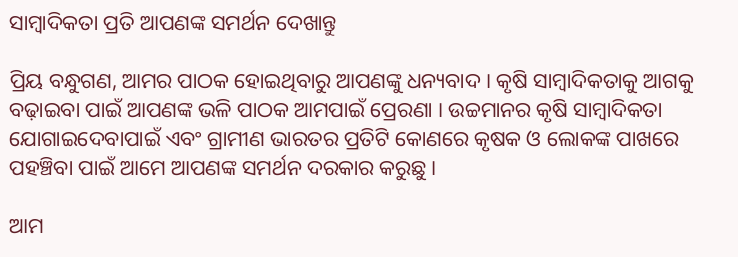ସାମ୍ବାଦିକତା ପ୍ରତି ଆପଣଙ୍କ ସମର୍ଥନ ଦେଖାନ୍ତୁ

ପ୍ରିୟ ବନ୍ଧୁଗଣ, ଆମର ପାଠକ ହୋଇଥିବାରୁ ଆପଣଙ୍କୁ ଧନ୍ୟବାଦ । କୃଷି ସାମ୍ବାଦିକତାକୁ ଆଗକୁ ବଢ଼ାଇବା ପାଇଁ ଆପଣଙ୍କ ଭଳି ପାଠକ ଆମପାଇଁ ପ୍ରେରଣା । ଉଚ୍ଚମାନର କୃଷି ସାମ୍ବାଦିକତା ଯୋଗାଇଦେବାପାଇଁ ଏବଂ ଗ୍ରାମୀଣ ଭାରତର ପ୍ରତିଟି କୋଣରେ କୃଷକ ଓ ଲୋକଙ୍କ ପାଖରେ ପହଞ୍ଚିବା ପାଇଁ ଆମେ ଆପଣଙ୍କ ସମର୍ଥନ ଦରକାର କରୁଛୁ ।

ଆମ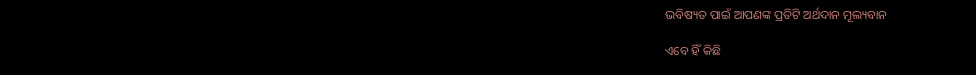ଭବିଷ୍ୟତ ପାଇଁ ଆପଣଙ୍କ ପ୍ରତିଟି ଅର୍ଥଦାନ ମୂଲ୍ୟବାନ

ଏବେ ହିଁ କିଛି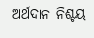ଅର୍ଥଦାନ ନିଶ୍ଚୟ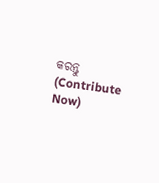କରନ୍ତୁ (Contribute Now)